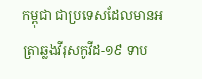កម្ពុជា ជាប្រទេសដែលមានអត្រាឆ្លងវីរុសកូវីដ-១៩ ទាប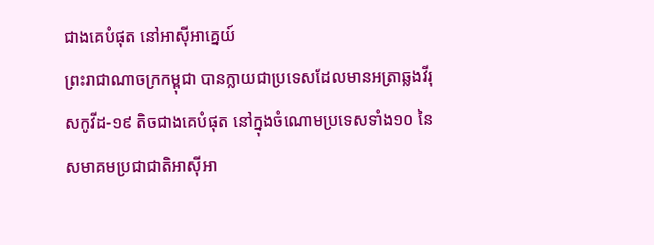ជាងគេបំផុត នៅអាស៊ីអាគ្នេយ៍
ព្រះរាជាណាចក្រកម្ពុជា បានក្លាយជាប្រទេសដែលមានអត្រាឆ្លងវីរុសកូវីដ-១៩ តិចជាងគេបំផុត នៅក្នុងចំណោមប្រទេសទាំង១០ នៃសមាគមប្រជាជាតិអាស៊ីអា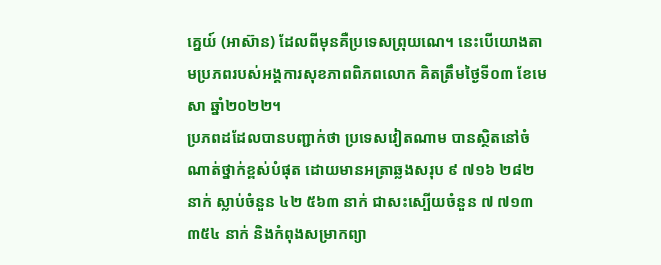គ្នេយ៍ (អាស៊ាន) ដែលពីមុនគឺប្រទេសព្រុយណេ។ នេះបើយោងតាមប្រភពរបស់អង្គការសុខភាពពិភពលោក គិតត្រឹមថ្ងៃទី០៣ ខែមេសា ឆ្នាំ២០២២។
ប្រភពដដែលបានបញ្ជាក់ថា ប្រទេសវៀតណាម បានស្ថិតនៅចំណាត់ថ្នាក់ខ្ពស់បំផុត ដោយមានអត្រាឆ្លងសរុប ៩ ៧១៦ ២៨២ នាក់ ស្លាប់ចំនួន ៤២ ៥៦៣ នាក់ ជាសះស្បើយចំនួន ៧ ៧១៣ ៣៥៤ នាក់ និងកំពុងសម្រាកព្យា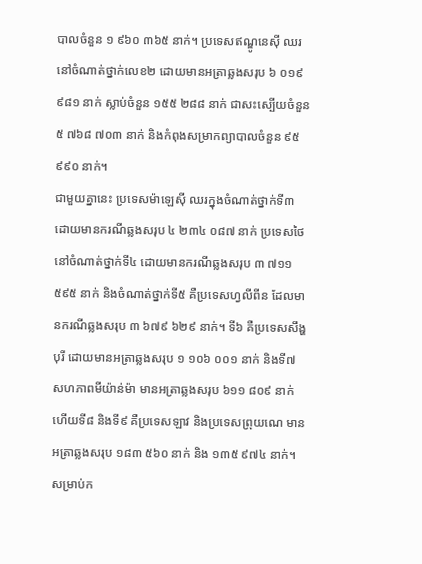បាលចំនួន ១ ៩៦០ ៣៦៥ នាក់។ ប្រទេសឥណ្ឌូនេស៊ី ឈរនៅចំណាត់ថ្នាក់លេខ២ ដោយមានអត្រាឆ្លងសរុប ៦ ០១៩ ៩៨១ នាក់ ស្លាប់ចំនួន ១៥៥ ២៨៨ នាក់ ជាសះស្បើយចំនួន ៥ ៧៦៨ ៧០៣ នាក់ និងកំពុងសម្រាកព្យាបាលចំនួន ៩៥ ៩៩០ នាក់។
ជាមួយគ្នានេះ ប្រទេសម៉ាឡេស៊ី ឈរក្នុងចំណាត់ថ្នាក់ទី៣ ដោយមានករណីឆ្លងសរុប ៤ ២៣៤ ០៨៧ នាក់ ប្រទេសថៃ នៅចំណាត់ថ្នាក់ទី៤ ដោយមានករណីឆ្លងសរុប ៣ ៧១១ ៥៩៥ នាក់ និងចំណាត់ថ្នាក់ទី៥ គឺប្រទេសហ្វលីពីន ដែលមានករណីឆ្លងសរុប ៣ ៦៧៩ ៦២៩ នាក់។ ទី៦ គឺប្រទេសសឹង្ហបុរី ដោយមានអត្រាឆ្លងសរុប ១ ១០៦ ០០១ នាក់ និងទី៧ សហភាពមីយ៉ាន់ម៉ា មានអត្រាឆ្លងសរុប ៦១១ ៨០៩ នាក់ ហើយទី៨ និងទី៩ គឺប្រទេសឡាវ និងប្រទេសព្រុយណេ មានអត្រាឆ្លងសរុប ១៨៣ ៥៦០ នាក់ និង ១៣៥ ៩៧៤ នាក់។
សម្រាប់ក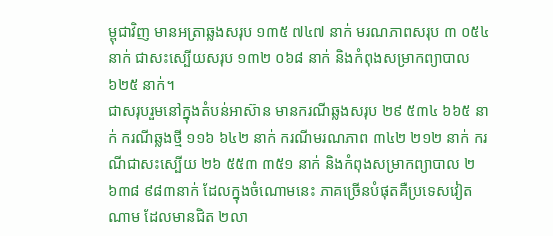ម្ពុជាវិញ មានអត្រាឆ្លងសរុប ១៣៥ ៧៤៧ នាក់ មរណភាពសរុប ៣ ០៥៤ នាក់ ជាសះស្បើយសរុប ១៣២ ០៦៨ នាក់ និងកំពុងសម្រាកព្យាបាល ៦២៥ នាក់។
ជាសរុបរួមនៅក្នុងតំបន់អាស៊ាន មានករណីឆ្លងសរុប ២៩ ៥៣៤ ៦៦៥ នាក់ ករណីឆ្លងថ្មី ១១៦ ៦៤២ នាក់ ករណីមរណភាព ៣៤២ ២១២ នាក់ ករណីជាសះស្បើយ ២៦ ៥៥៣ ៣៥១ នាក់ និងកំពុងសម្រាកព្យាបាល ២ ៦៣៨ ៩៨៣នាក់ ដែលក្នុងចំណោមនេះ ភាគច្រើនបំផុតគឺប្រទេសវៀតណាម ដែលមានជិត ២លា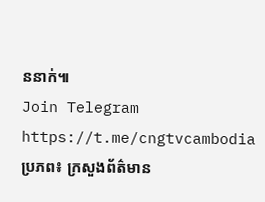ននាក់៕
Join Telegram https://t.me/cngtvcambodia
ប្រភព៖ ក្រសួងព័ត៌មាន